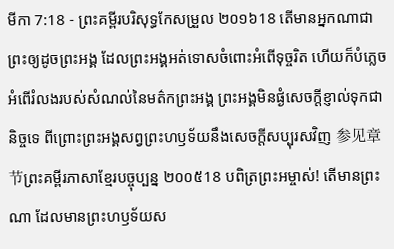មីកា 7:18 - ព្រះគម្ពីរបរិសុទ្ធកែសម្រួល ២០១៦18 តើមានអ្នកណាជាព្រះឲ្យដូចព្រះអង្គ ដែលព្រះអង្គអត់ទោសចំពោះអំពើទុច្ចរិត ហើយក៏បំភ្លេចអំពើរំលងរបស់សំណល់នៃមត៌កព្រះអង្គ ព្រះអង្គមិនផ្ងំសេចក្ដីខ្ញាល់ទុកជានិច្ចទេ ពីព្រោះព្រះអង្គសព្វព្រះហឫទ័យនឹងសេចក្ដីសប្បុរសវិញ 参见章节ព្រះគម្ពីរភាសាខ្មែរបច្ចុប្បន្ន ២០០៥18 បពិត្រព្រះអម្ចាស់! តើមានព្រះណា ដែលមានព្រះហឫទ័យស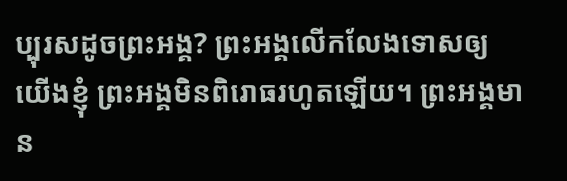ប្បុរសដូចព្រះអង្គ? ព្រះអង្គលើកលែងទោសឲ្យយើងខ្ញុំ ព្រះអង្គមិនពិរោធរហូតឡើយ។ ព្រះអង្គមាន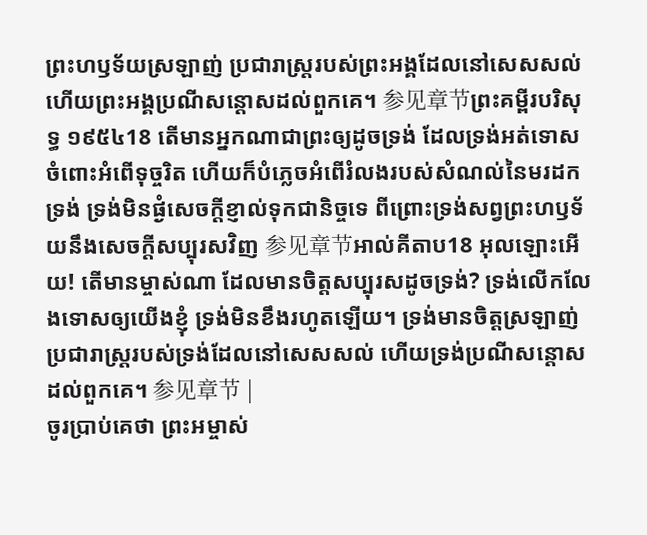ព្រះហឫទ័យស្រឡាញ់ ប្រជារាស្ត្ររបស់ព្រះអង្គដែលនៅសេសសល់ ហើយព្រះអង្គប្រណីសន្ដោសដល់ពួកគេ។ 参见章节ព្រះគម្ពីរបរិសុទ្ធ ១៩៥៤18 តើមានអ្នកណាជាព្រះឲ្យដូចទ្រង់ ដែលទ្រង់អត់ទោសចំពោះអំពើទុច្ចរិត ហើយក៏បំភ្លេចអំពើរំលងរបស់សំណល់នៃមរដកទ្រង់ ទ្រង់មិនផ្ងំសេចក្ដីខ្ញាល់ទុកជានិច្ចទេ ពីព្រោះទ្រង់សព្វព្រះហឫទ័យនឹងសេចក្ដីសប្បុរសវិញ 参见章节អាល់គីតាប18 អុលឡោះអើយ! តើមានម្ចាស់ណា ដែលមានចិត្តសប្បុរសដូចទ្រង់? ទ្រង់លើកលែងទោសឲ្យយើងខ្ញុំ ទ្រង់មិនខឹងរហូតឡើយ។ ទ្រង់មានចិត្តស្រឡាញ់ ប្រជារាស្ត្ររបស់ទ្រង់ដែលនៅសេសសល់ ហើយទ្រង់ប្រណីសន្ដោសដល់ពួកគេ។ 参见章节 |
ចូរប្រាប់គេថា ព្រះអម្ចាស់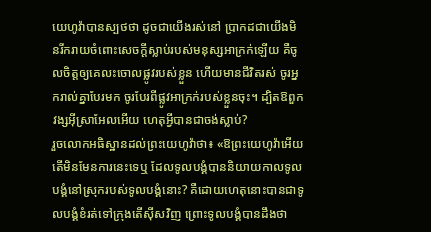យេហូវ៉ាបានស្បថថា ដូចជាយើងរស់នៅ ប្រាកដជាយើងមិនរីករាយចំពោះសេចក្ដីស្លាប់របស់មនុស្សអាក្រក់ឡើយ គឺចូលចិត្តឲ្យគេលះចោលផ្លូវរបស់ខ្លួន ហើយមានជីវិតរស់ ចូរអ្នករាល់គ្នាបែរមក ចូរបែរពីផ្លូវអាក្រក់របស់ខ្លួនចុះ។ ដ្បិតឱពួកវង្សអ៊ីស្រាអែលអើយ ហេតុអ្វីបានជាចង់ស្លាប់?
រួចលោកអធិស្ឋានដល់ព្រះយេហូវ៉ាថា៖ «ឱព្រះយេហូវ៉ាអើយ តើមិនមែនការនេះទេឬ ដែលទូលបង្គំបាននិយាយកាលទូលបង្គំនៅស្រុករបស់ទូលបង្គំនោះ? គឺដោយហេតុនោះបានជាទូលបង្គំខំរត់ទៅក្រុងតើស៊ីសវិញ ព្រោះទូលបង្គំបានដឹងថា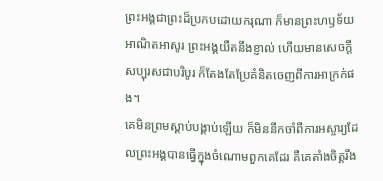ព្រះអង្គជាព្រះដ៏ប្រកបដោយករុណា ក៏មានព្រះហឫទ័យអាណិតអាសូរ ព្រះអង្គយឺតនឹងខ្ញាល់ ហើយមានសេចក្ដីសប្បុរសជាបរិបូរ ក៏តែងតែប្រែគំនិតចេញពីការអាក្រក់ផង។
គេមិនព្រមស្ដាប់បង្គាប់ឡើយ ក៏មិននឹកចាំពីការអស្ចារ្យដែលព្រះអង្គបានធ្វើក្នុងចំណោមពួកគេដែរ គឺគេតាំងចិត្តរឹង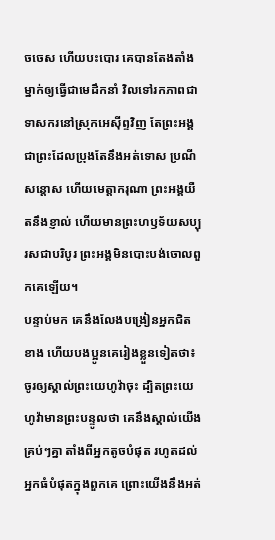ចចេស ហើយបះបោរ គេបានតែងតាំងម្នាក់ឲ្យធ្វើជាមេដឹកនាំ វិលទៅរកភាពជាទាសករនៅស្រុកអេស៊ីព្ទវិញ តែព្រះអង្គជាព្រះដែលប្រុងតែនឹងអត់ទោស ប្រណីសន្ដោស ហើយមេត្តាករុណា ព្រះអង្គយឺតនឹងខ្ញាល់ ហើយមានព្រះហឫទ័យសប្បុរសជាបរិបូរ ព្រះអង្គមិនបោះបង់ចោលពួកគេឡើយ។
បន្ទាប់មក គេនឹងលែងបង្រៀនអ្នកជិតខាង ហើយបងប្អូនគេរៀងខ្លួនទៀតថា៖ ចូរឲ្យស្គាល់ព្រះយេហូវ៉ាចុះ ដ្បិតព្រះយេហូវ៉ាមានព្រះបន្ទូលថា គេនឹងស្គាល់យើងគ្រប់ៗគ្នា តាំងពីអ្នកតូចបំផុត រហូតដល់អ្នកធំបំផុតក្នុងពួកគេ ព្រោះយើងនឹងអត់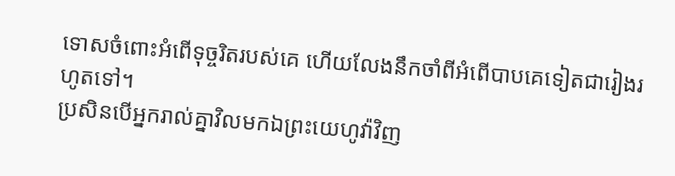ទោសចំពោះអំពើទុច្ចរិតរបស់គេ ហើយលែងនឹកចាំពីអំពើបាបគេទៀតជារៀងរហូតទៅ។
ប្រសិនបើអ្នករាល់គ្នាវិលមកឯព្រះយេហូវ៉ាវិញ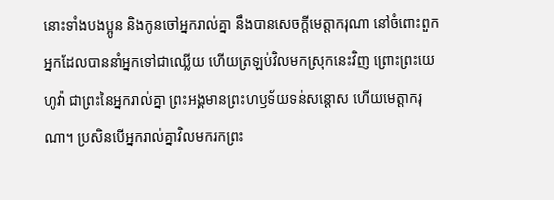នោះទាំងបងប្អូន និងកូនចៅអ្នករាល់គ្នា នឹងបានសេចក្ដីមេត្តាករុណា នៅចំពោះពួកអ្នកដែលបាននាំអ្នកទៅជាឈ្លើយ ហើយត្រឡប់វិលមកស្រុកនេះវិញ ព្រោះព្រះយេហូវ៉ា ជាព្រះនៃអ្នករាល់គ្នា ព្រះអង្គមានព្រះហឫទ័យទន់សន្តោស ហើយមេត្តាករុណា។ ប្រសិនបើអ្នករាល់គ្នាវិលមករកព្រះ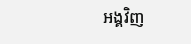អង្គវិញ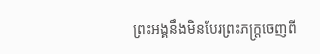ព្រះអង្គនឹងមិនបែរព្រះភក្ត្រចេញពី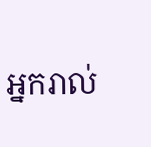អ្នករាល់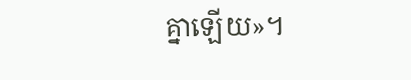គ្នាឡើយ»។